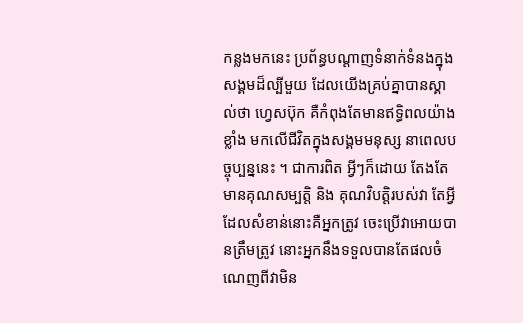កន្លងមកនេះ ប្រព័ន្ធបណ្តាញទំនាក់ទំនងក្នុងសង្គមដ៏ល្បីមួយ ដែលយើងគ្រប់គ្នាបានស្គាល់ថា ហ្វេសប៊ុក គឺកំពុងតែមានឥទ្ធិពលយ៉ាងខ្លាំង មកលើជីវិតក្នុងសង្គមមនុស្ស នាពេលបច្ចុប្បន្ននេះ ។ ជាការពិត អ្វីៗក៏ដោយ តែងតែមានគុណសម្បត្តិ និង គុណវិបត្តិរបស់វា តែអ្វីដែលសំខាន់នោះគឺអ្នកត្រូវ ចេះប្រើវាអោយបានត្រឹមត្រូវ នោះអ្នកនឹងទទួលបានតែផលចំណេញពីវាមិន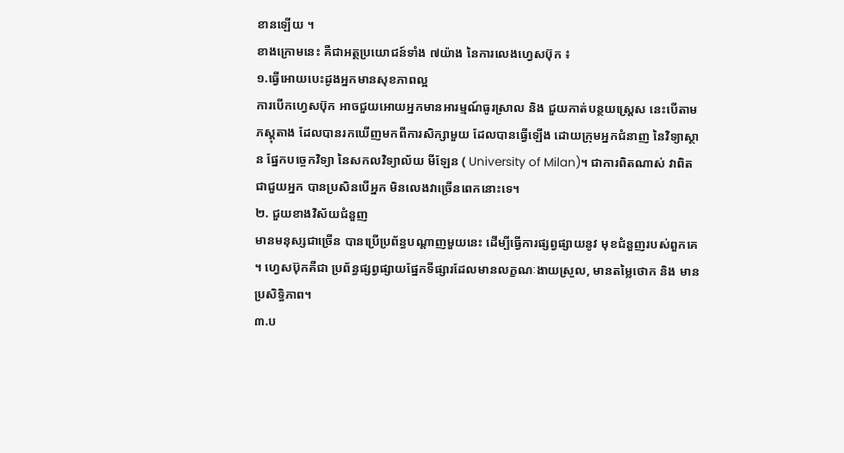ខានឡើយ ។
ខាងក្រោមនេះ គឺជាអត្ថប្រយោជន៍ទាំង ៧យ៉ាង នៃការលេងហ្វេសប៊ុក ៖
១.ធ្វើអោយបេះដូងអ្នកមានសុខភាពល្អ
ការបើកហ្វេសប៊ុក អាចជួយអោយអ្នកមានអារម្មណ៍ធូរស្រាល និង ជួយកាត់បន្ថយស្ត្រេស នេះបើតាមភស្តុតាង ដែលបានរកឃើញមកពីការសិក្សាមួយ ដែលបានធ្វើឡើង ដោយក្រុមអ្នកជំនាញ នៃវិទ្យាស្ថាន ផ្នែកបច្ចេកវិទ្យា នៃសកលវិទ្យាល័យ មីឡែន ( University of Milan)។ ជាការពិតណាស់ វាពិតជាជួយអ្នក បានប្រសិនបើអ្នក មិនលេងវាច្រើនពេកនោះទេ។
២. ជួយខាងវិស័យជំនួញ
មានមនុស្សជាច្រើន បានប្រើប្រព័ន្ធបណ្តាញមួយនេះ ដើម្បីធ្វើការផ្សព្វផ្សាយនូវ មុខជំនួញរបស់ពួកគេ ។ ហ្វេសប៊ុកគឺជា ប្រព័ន្ធផ្សព្វផ្សាយផ្នែកទីផ្សារដែលមានលក្ខណៈងាយស្រួល, មានតម្លៃថោក និង មានប្រសិទ្ធិភាព។
៣.ប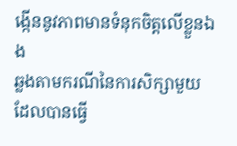ងើ្កននូវភាពមានទំនុកចិត្តលើខ្លួនឯង
ឆ្លងតាមករណីនៃការសិក្សាមួយ ដែលបានធ្វើ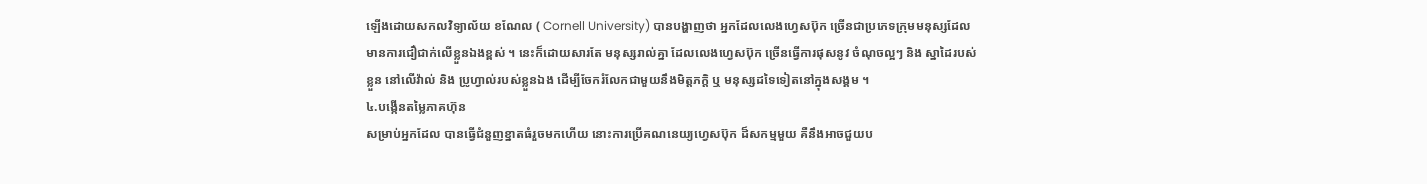ឡើងដោយសកលវិទ្យាល័យ ខណែល ( Cornell University) បានបង្ហាញថា អ្នកដែលលេងហ្វេសប៊ុក ច្រើនជាប្រភេទក្រុមមនុស្សដែលមានការជឿជាក់លើខ្លួនឯងខ្ពស់ ។ នេះក៏ដោយសារតែ មនុស្សរាល់គ្នា ដែលលេងហ្វេសប៊ុក ច្រើនធ្វើការផុសនូវ ចំណុចល្អៗ និង ស្នាដៃរបស់ខ្លួន នៅលើវ៉ាល់ និង ប្រូហ្វាល់របស់ខ្លួនឯង ដើម្បីចែករំលែកជាមួយនឹងមិត្តភក្តិ ឬ មនុស្សដទៃទៀតនៅក្នុងសង្គម ។
៤.បង្កើនតម្លៃភាគហ៊ុន
សម្រាប់អ្នកដែល បានធ្វើជំនួញខ្នាតធំរួចមកហើយ នោះការប្រើគណនេយ្យហ្វេសប៊ុក ដ៏សកម្មមួយ គឺនឹងអាចជួយប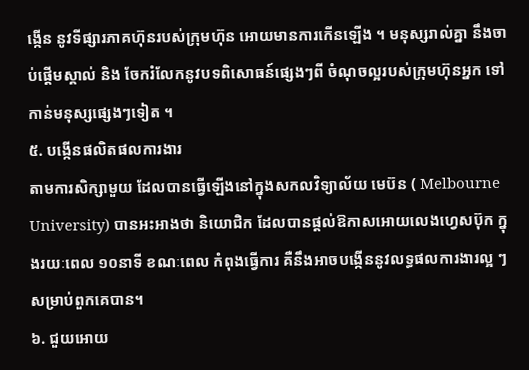ង្កើន នូវទីផ្សារភាគហ៊ុនរបស់ក្រុមហ៊ុន អោយមានការកើនឡើង ។ មនុស្សរាល់គ្នា នឹងចាប់ផ្តើមស្គាល់ និង ចែករំលែកនូវបទពិសោធន៍ផ្សេងៗពី ចំណុចល្អរបស់ក្រុមហ៊ុនអ្នក ទៅកាន់មនុស្សផ្សេងៗទៀត ។
៥. បង្កើនផលិតផលការងារ
តាមការសិក្សាមួយ ដែលបានធ្វើឡើងនៅក្នុងសកលវិទ្យាល័យ មេប៊ន ( Melbourne University) បានអះអាងថា និយោជិក ដែលបានផ្តល់ឱកាសអោយលេងហ្វេសប៊ុក ក្នុងរយៈពេល ១០នាទី ខណៈពេល កំពុងធ្វើការ គឺនឹងអាចបង្កើននូវលទ្ធផលការងារល្អ ៗ សម្រាប់ពួកគេបាន។
៦. ជួយអោយ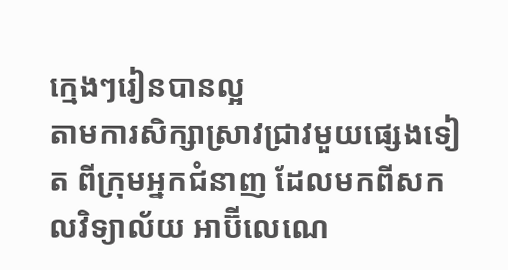ក្មេងៗរៀនបានល្អ
តាមការសិក្សាស្រាវជ្រាវមួយផ្សេងទៀត ពីក្រុមអ្នកជំនាញ ដែលមកពីសកលវិទ្យាល័យ អាប៊ីលេណេ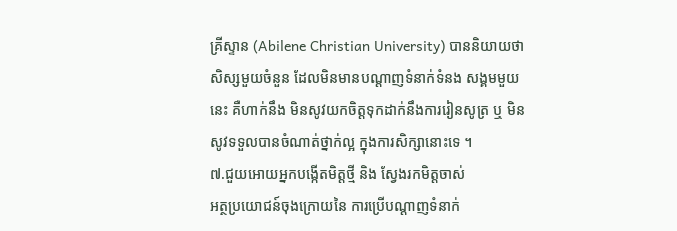គ្រីស្ទាន (Abilene Christian University) បាននិយាយថា សិស្សមួយចំនួន ដែលមិនមានបណ្តាញទំនាក់ទំនង សង្គមមួយនេះ គឺហាក់នឹង មិនសូវយកចិត្តទុកដាក់នឹងការរៀនសូត្រ ឬ មិនសូវទទួលបានចំណាត់ថ្នាក់ល្អ ក្នុងការសិក្សានោះទេ ។
៧.ជួយអោយអ្នកបង្កើតមិត្តថ្មី និង ស្វែងរកមិត្តចាស់
អត្ថប្រយោជន៍ចុងក្រោយនៃ ការប្រើបណ្តាញទំនាក់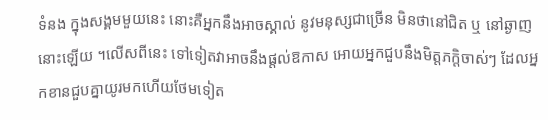ទំនង ក្នុងសង្គមមួយនេះ នោះគឺអ្នកនឹងអាចស្គាល់ នូវមនុស្សជាច្រើន មិនថានៅជិត ឬ នៅឆ្ងាញនោះឡើយ ។លើសពីនេះ ទៅទៀតវាអាចនឹងផ្តល់ឱកាស អោយអ្នកជួបនឹងមិត្តភក្តិចាស់ៗ ដែលអ្នកខានជួបគ្នាយូរមកហើយថែមទៀត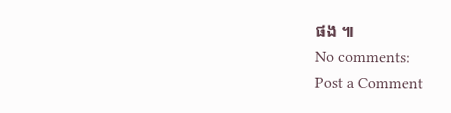ផង ៕
No comments:
Post a Comment